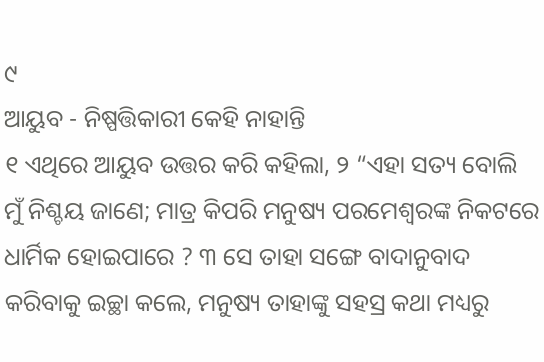୯
ଆୟୁବ - ନିଷ୍ପତ୍ତିକାରୀ କେହି ନାହାନ୍ତି
୧ ଏଥିରେ ଆୟୁବ ଉତ୍ତର କରି କହିଲା, ୨ “ଏହା ସତ୍ୟ ବୋଲି ମୁଁ ନିଶ୍ଚୟ ଜାଣେ; ମାତ୍ର କିପରି ମନୁଷ୍ୟ ପରମେଶ୍ୱରଙ୍କ ନିକଟରେ ଧାର୍ମିକ ହୋଇପାରେ ? ୩ ସେ ତାହା ସଙ୍ଗେ ବାଦାନୁବାଦ କରିବାକୁ ଇଚ୍ଛା କଲେ, ମନୁଷ୍ୟ ତାହାଙ୍କୁ ସହସ୍ର କଥା ମଧ୍ୟରୁ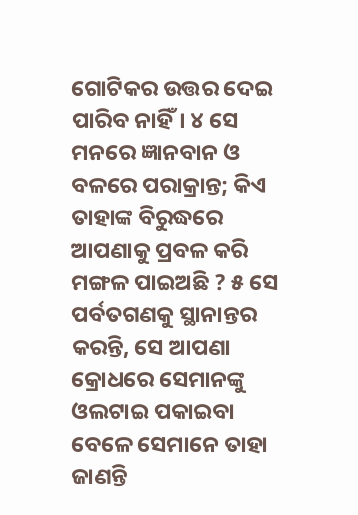ଗୋଟିକର ଉତ୍ତର ଦେଇ ପାରିବ ନାହିଁ। ୪ ସେ ମନରେ ଜ୍ଞାନବାନ ଓ ବଳରେ ପରାକ୍ରାନ୍ତ; କିଏ ତାହାଙ୍କ ବିରୁଦ୍ଧରେ ଆପଣାକୁ ପ୍ରବଳ କରି ମଙ୍ଗଳ ପାଇଅଛି ? ୫ ସେ ପର୍ବତଗଣକୁ ସ୍ଥାନାନ୍ତର କରନ୍ତି, ସେ ଆପଣା କ୍ରୋଧରେ ସେମାନଙ୍କୁ ଓଲଟାଇ ପକାଇବା ବେଳେ ସେମାନେ ତାହା ଜାଣନ୍ତି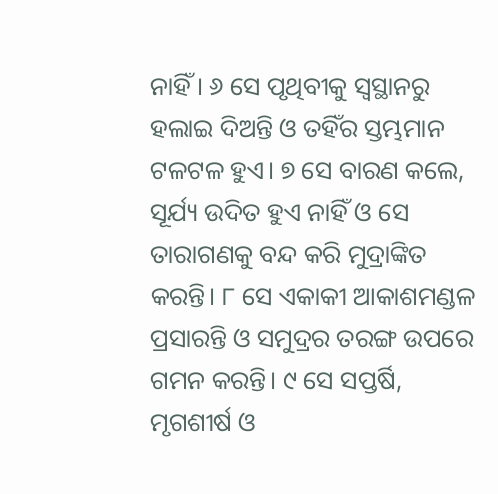ନାହିଁ। ୬ ସେ ପୃଥିବୀକୁ ସ୍ୱସ୍ଥାନରୁ ହଲାଇ ଦିଅନ୍ତି ଓ ତହିଁର ସ୍ତମ୍ଭମାନ ଟଳଟଳ ହୁଏ। ୭ ସେ ବାରଣ କଲେ, ସୂର୍ଯ୍ୟ ଉଦିତ ହୁଏ ନାହିଁ ଓ ସେ ତାରାଗଣକୁ ବନ୍ଦ କରି ମୁଦ୍ରାଙ୍କିତ କରନ୍ତି। ୮ ସେ ଏକାକୀ ଆକାଶମଣ୍ଡଳ ପ୍ରସାରନ୍ତି ଓ ସମୁଦ୍ରର ତରଙ୍ଗ ଉପରେ ଗମନ କରନ୍ତି। ୯ ସେ ସପ୍ତର୍ଷି, ମୃଗଶୀର୍ଷ ଓ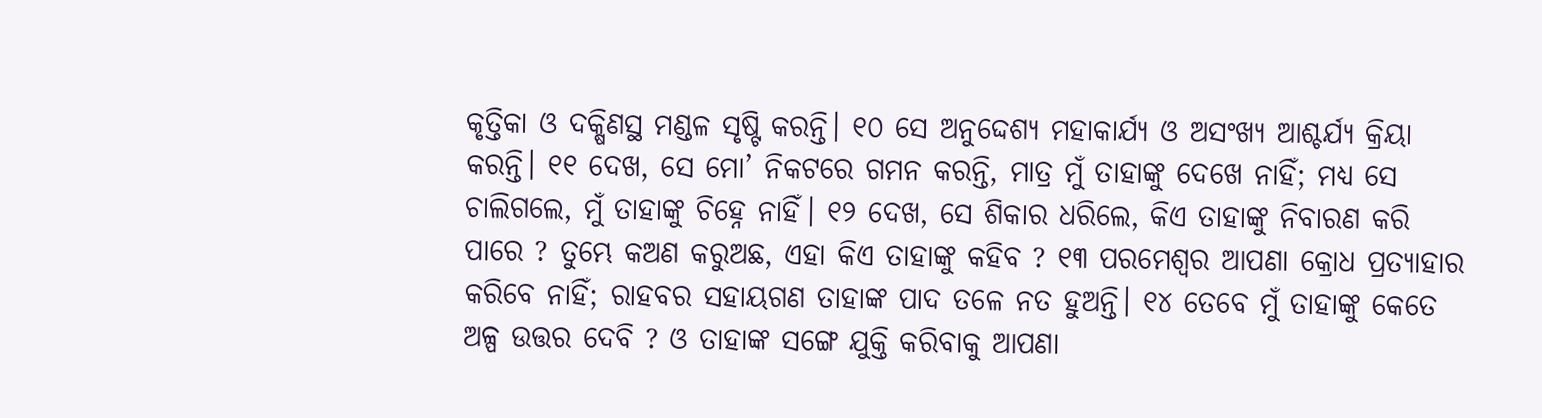କୃତ୍ତିକା ଓ ଦକ୍ଷିଣସ୍ଥ ମଣ୍ଡଳ ସୃଷ୍ଟି କରନ୍ତି। ୧୦ ସେ ଅନୁଦ୍ଦେଶ୍ୟ ମହାକାର୍ଯ୍ୟ ଓ ଅସଂଖ୍ୟ ଆଶ୍ଚର୍ଯ୍ୟ କ୍ରିୟା କରନ୍ତି। ୧୧ ଦେଖ, ସେ ମୋ’ ନିକଟରେ ଗମନ କରନ୍ତି, ମାତ୍ର ମୁଁ ତାହାଙ୍କୁ ଦେଖେ ନାହିଁ; ମଧ୍ୟ ସେ ଚାଲିଗଲେ, ମୁଁ ତାହାଙ୍କୁ ଚିହ୍ନେ ନାହିଁ। ୧୨ ଦେଖ, ସେ ଶିକାର ଧରିଲେ, କିଏ ତାହାଙ୍କୁ ନିବାରଣ କରି ପାରେ ? ତୁମ୍ଭେ କଅଣ କରୁଅଛ, ଏହା କିଏ ତାହାଙ୍କୁ କହିବ ? ୧୩ ପରମେଶ୍ୱର ଆପଣା କ୍ରୋଧ ପ୍ରତ୍ୟାହାର କରିବେ ନାହିଁ; ରାହବର ସହାୟଗଣ ତାହାଙ୍କ ପାଦ ତଳେ ନତ ହୁଅନ୍ତି। ୧୪ ତେବେ ମୁଁ ତାହାଙ୍କୁ କେତେ ଅଳ୍ପ ଉତ୍ତର ଦେବି ? ଓ ତାହାଙ୍କ ସଙ୍ଗେ ଯୁକ୍ତି କରିବାକୁ ଆପଣା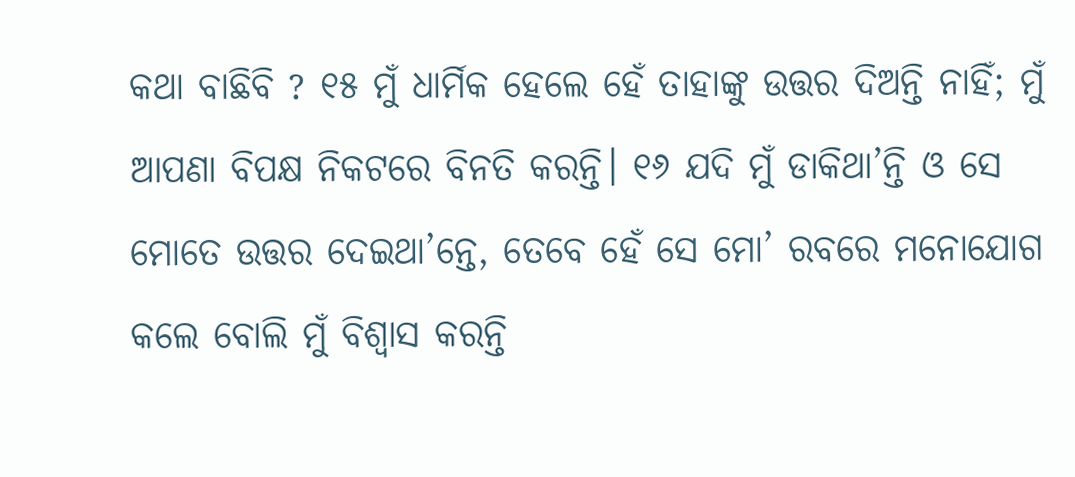କଥା ବାଛିବି ? ୧୫ ମୁଁ ଧାର୍ମିକ ହେଲେ ହେଁ ତାହାଙ୍କୁ ଉତ୍ତର ଦିଅନ୍ତି ନାହିଁ; ମୁଁ ଆପଣା ବିପକ୍ଷ ନିକଟରେ ବିନତି କରନ୍ତି। ୧୬ ଯଦି ମୁଁ ଡାକିଥା’ନ୍ତି ଓ ସେ ମୋତେ ଉତ୍ତର ଦେଇଥା’ନ୍ତେ, ତେବେ ହେଁ ସେ ମୋ’ ରବରେ ମନୋଯୋଗ କଲେ ବୋଲି ମୁଁ ବିଶ୍ୱାସ କରନ୍ତି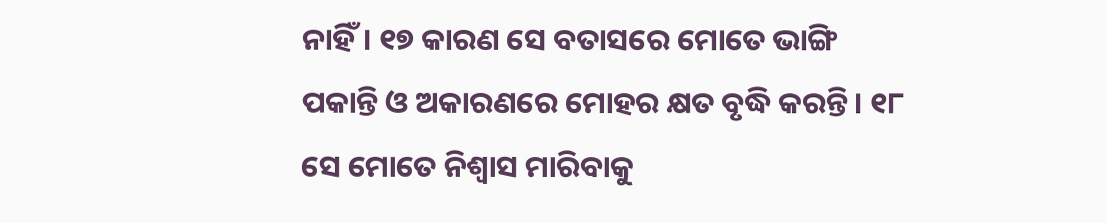ନାହିଁ। ୧୭ କାରଣ ସେ ବତାସରେ ମୋତେ ଭାଙ୍ଗି ପକାନ୍ତି ଓ ଅକାରଣରେ ମୋହର କ୍ଷତ ବୃଦ୍ଧି କରନ୍ତି। ୧୮ ସେ ମୋତେ ନିଶ୍ୱାସ ମାରିବାକୁ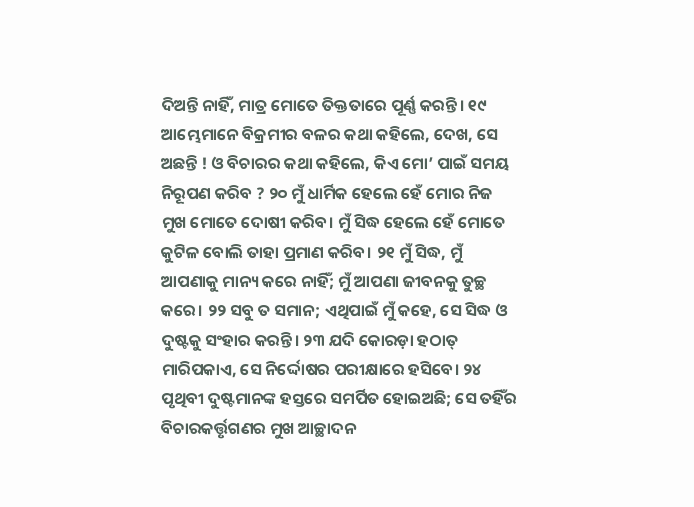ଦିଅନ୍ତି ନାହିଁ, ମାତ୍ର ମୋତେ ତିକ୍ତତାରେ ପୂର୍ଣ୍ଣ କରନ୍ତି। ୧୯ ଆମ୍ଭେମାନେ ବିକ୍ରମୀର ବଳର କଥା କହିଲେ, ଦେଖ, ସେ ଅଛନ୍ତି ! ଓ ବିଚାରର କଥା କହିଲେ, କିଏ ମୋ’ ପାଇଁ ସମୟ ନିରୂପଣ କରିବ ? ୨୦ ମୁଁ ଧାର୍ମିକ ହେଲେ ହେଁ ମୋର ନିଜ ମୁଖ ମୋତେ ଦୋଷୀ କରିବ। ମୁଁ ସିଦ୍ଧ ହେଲେ ହେଁ ମୋତେ କୁଟିଳ ବୋଲି ତାହା ପ୍ରମାଣ କରିବ। ୨୧ ମୁଁ ସିଦ୍ଧ, ମୁଁ ଆପଣାକୁ ମାନ୍ୟ କରେ ନାହିଁ; ମୁଁ ଆପଣା ଜୀବନକୁ ତୁଚ୍ଛ କରେ। ୨୨ ସବୁ ତ ସମାନ; ଏଥିପାଇଁ ମୁଁ କହେ, ସେ ସିଦ୍ଧ ଓ ଦୁଷ୍ଟକୁ ସଂହାର କରନ୍ତି। ୨୩ ଯଦି କୋରଡ଼ା ହଠାତ୍ ମାରିପକାଏ, ସେ ନିର୍ଦ୍ଦୋଷର ପରୀକ୍ଷାରେ ହସିବେ। ୨୪ ପୃଥିବୀ ଦୁଷ୍ଟମାନଙ୍କ ହସ୍ତରେ ସମର୍ପିତ ହୋଇଅଛି; ସେ ତହିଁର ବିଚାରକର୍ତ୍ତୃଗଣର ମୁଖ ଆଚ୍ଛାଦନ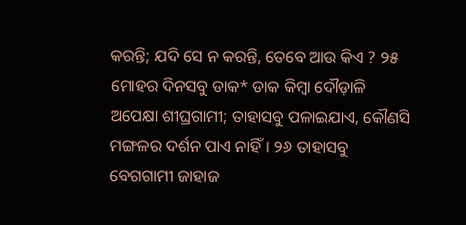କରନ୍ତି; ଯଦି ସେ ନ କରନ୍ତି, ତେବେ ଆଉ କିଏ ? ୨୫ ମୋହର ଦିନସବୁ ଡାକ* ଡାକ କିମ୍ବା ଦୌଡ଼ାଳି ଅପେକ୍ଷା ଶୀଘ୍ରଗାମୀ; ତାହାସବୁ ପଳାଇଯାଏ, କୌଣସି ମଙ୍ଗଳର ଦର୍ଶନ ପାଏ ନାହିଁ। ୨୬ ତାହାସବୁ ବେଗଗାମୀ ଜାହାଜ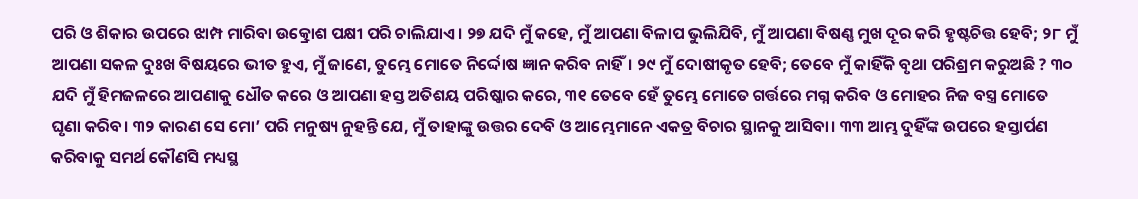ପରି ଓ ଶିକାର ଉପରେ ଝାମ୍ପ ମାରିବା ଉତ୍କ୍ରୋଶ ପକ୍ଷୀ ପରି ଚାଲିଯାଏ। ୨୭ ଯଦି ମୁଁ କହେ, ମୁଁ ଆପଣା ବିଳାପ ଭୁଲିଯିବି, ମୁଁ ଆପଣା ବିଷଣ୍ଣ ମୁଖ ଦୂର କରି ହୃଷ୍ଟଚିତ୍ତ ହେବି; ୨୮ ମୁଁ ଆପଣା ସକଳ ଦୁଃଖ ବିଷୟରେ ଭୀତ ହୁଏ, ମୁଁ ଜାଣେ, ତୁମ୍ଭେ ମୋତେ ନିର୍ଦ୍ଦୋଷ ଜ୍ଞାନ କରିବ ନାହିଁ। ୨୯ ମୁଁ ଦୋଷୀକୃତ ହେବି; ତେବେ ମୁଁ କାହିଁକି ବୃଥା ପରିଶ୍ରମ କରୁଅଛି ? ୩୦ ଯଦି ମୁଁ ହିମଜଳରେ ଆପଣାକୁ ଧୌତ କରେ ଓ ଆପଣା ହସ୍ତ ଅତିଶୟ ପରିଷ୍କାର କରେ, ୩୧ ତେବେ ହେଁ ତୁମ୍ଭେ ମୋତେ ଗର୍ତ୍ତରେ ମଗ୍ନ କରିବ ଓ ମୋହର ନିଜ ବସ୍ତ୍ର ମୋତେ ଘୃଣା କରିବ। ୩୨ କାରଣ ସେ ମୋ’ ପରି ମନୁଷ୍ୟ ନୁହନ୍ତି ଯେ, ମୁଁ ତାହାଙ୍କୁ ଉତ୍ତର ଦେବି ଓ ଆମ୍ଭେମାନେ ଏକତ୍ର ବିଚାର ସ୍ଥାନକୁ ଆସିବା। ୩୩ ଆମ୍ଭ ଦୁହିଁଙ୍କ ଉପରେ ହସ୍ତାର୍ପଣ କରିବାକୁ ସମର୍ଥ କୌଣସି ମଧ୍ୟସ୍ଥ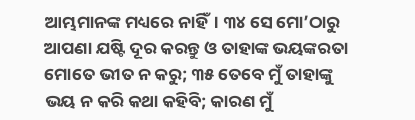ଆମ୍ଭମାନଙ୍କ ମଧ୍ୟରେ ନାହିଁ। ୩୪ ସେ ମୋ’ଠାରୁ ଆପଣା ଯଷ୍ଟି ଦୂର କରନ୍ତୁ ଓ ତାହାଙ୍କ ଭୟଙ୍କରତା ମୋତେ ଭୀତ ନ କରୁ; ୩୫ ତେବେ ମୁଁ ତାହାଙ୍କୁ ଭୟ ନ କରି କଥା କହିବି; କାରଣ ମୁଁ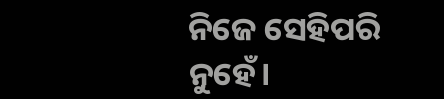ନିଜେ ସେହିପରି ନୁହେଁ।